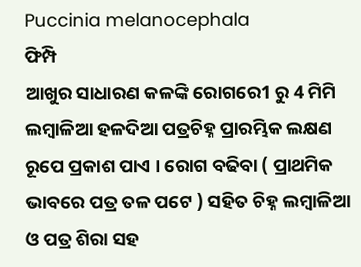Puccinia melanocephala
ଫିମ୍ପି
ଆଖୁର ସାଧାରଣ କଳଙ୍କି ରୋଗରେ1 ରୁ 4 ମିମି ଲମ୍ବାଳିଆ ହଳଦିଆ ପତ୍ରଚିହ୍ନ ପ୍ରାରମ୍ଭିକ ଲକ୍ଷଣ ରୂପେ ପ୍ରକାଶ ପାଏ । ରୋଗ ବଢିବା ( ପ୍ରାଥମିକ ଭାବରେ ପତ୍ର ତଳ ପଟେ ) ସହିତ ଚିହ୍ନ ଲମ୍ବାଳିଆ ଓ ପତ୍ର ଶିରା ସହ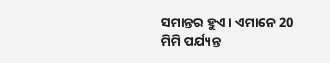ସମାନ୍ତର ହୁଏ । ଏମାନେ 20 ମିମି ପର୍ଯ୍ୟନ୍ତ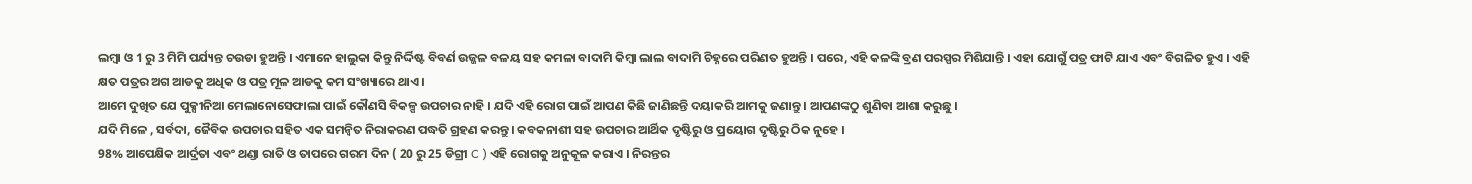ଲମ୍ବା ଓ 1 ରୁ 3 ମିମି ପର୍ଯ୍ୟନ୍ତ ଚଉଡା ହୁଅନ୍ତି । ଏମାନେ ହାଲୁକା କିନ୍ତୁ ନିର୍ଦ୍ଦିଷ୍ଟ ବିବର୍ଣ ଉଜ୍ଜଳ ବଳୟ ସହ କମଳା ବାଦାମି କିମ୍ବା ଲାଲ ବାଦାମି ଚିହ୍ନରେ ପରିଣତ ହୁଅନ୍ତି । ପରେ, ଏହି କଳଙ୍କି ବ୍ରଣ ପରସ୍ପର ମିଶିଯାନ୍ତି । ଏହା ଯୋଗୁଁ ପତ୍ର ଫାଟି ଯାଏ ଏବଂ ବିଗଳିତ ହୁଏ । ଏହି କ୍ଷତ ପତ୍ରର ଅଗ ଆଡକୁ ଅଧିକ ଓ ପତ୍ର ମୂଳ ଆଡକୁ କମ ସଂଖ୍ୟାରେ ଥାଏ ।
ଆମେ ଦୁଖିତ ଯେ ପୁକ୍ସୀନିଆ ମେଲାନୋସେଫାଲା ପାଇଁ କୌଣସି ବିକଳ୍ପ ଉପଚାର ନାହି । ଯଦି ଏହି ରୋଗ ପାଇଁ ଆପଣ କିଛି ଜାଣିଛନ୍ତି ଦୟାକରି ଆମକୁ ଜଣାନ୍ତୁ । ଆପଣଙ୍କଠୁ ଶୁଣିବା ଆଶା କରୁଛୁ ।
ଯଦି ମିଳେ , ସର୍ବଦା, ଜୈବିକ ଉପଚାର ସହିତ ଏକ ସମନ୍ଵିତ ନିରାକରଣ ପଦ୍ଧତି ଗ୍ରହଣ କରନ୍ତୁ । କବକନାଶୀ ସହ ଉପଚାର ଆର୍ଥିକ ଦୃଷ୍ଟିରୁ ଓ ପ୍ରୟୋଗ ଦୃଷ୍ଟିରୁ ଠିକ ନୁହେ ।
98% ଆପେକ୍ଷିକ ଆର୍ଦ୍ରତା ଏବଂ ଥଣ୍ଡା ରାତି ଓ ତାପରେ ଗରମ ଦିନ ( 20 ରୁ 25 ଡିଗ୍ରୀ C ) ଏହି ରୋଗକୁ ଅନୁକୂଳ କରାଏ । ନିରନ୍ତର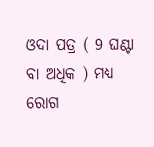ଓଦା ପତ୍ର ( 9 ଘଣ୍ଟା ବା ଅଧିକ ) ମଧ୍ୟ ରୋଗ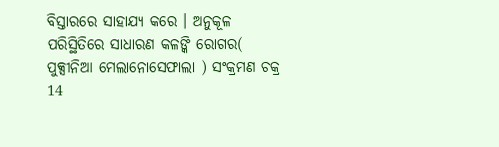ବିସ୍ତାରରେ ସାହାଯ୍ୟ କରେ । ଅନୁକୂଳ ପରିସ୍ଥିତିରେ ସାଧାରଣ କଳଙ୍କି ରୋଗର( ପୁକ୍ସୀନିଆ ମେଲାନୋସେଫାଲା ) ସଂକ୍ରମଣ ଚକ୍ର 14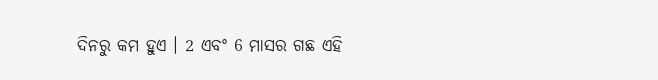ଦିନରୁ କମ ହୁଏ । 2 ଏବଂ 6 ମାସର ଗଛ ଏହି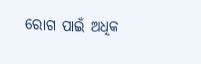ରୋଗ ପାଇଁ ଅଧିକ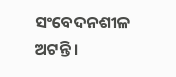ସଂବେଦନଶୀଳ ଅଟନ୍ତି ।